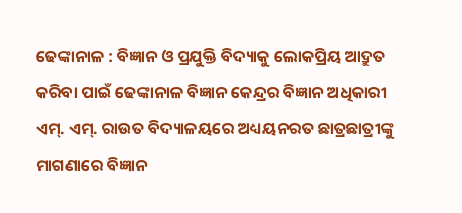ଢେଙ୍କାନାଳ : ବିଜ୍ଞାନ ଓ ପ୍ରଯୁକ୍ତି ବିଦ୍ୟାକୁ ଲୋକପ୍ରିୟ ଆଦ୍ରୁତ କରିବା ପାଇଁ ଢେଙ୍କାନାଳ ବିଜ୍ଞାନ କେନ୍ଦ୍ରର ବିଜ୍ଞାନ ଅଧିକାରୀ ଏମ୍. ଏମ୍. ରାଉତ ବିଦ୍ୟାଳୟରେ ଅଧ୍ୟୟନରତ ଛାତ୍ରଛାତ୍ରୀଙ୍କୁ ମାଗଣାରେ ବିଜ୍ଞାନ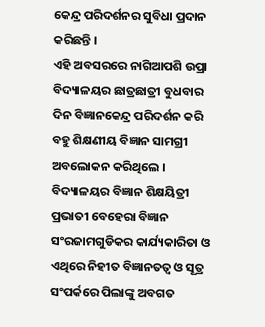କେନ୍ଦ୍ର ପରିଦର୍ଶନର ସୁବିଧା ପ୍ରଦାନ କରିଛନ୍ତି ।
ଏହି ଅବସରରେ ନାଗିଆପଶି ଉପ୍ରା ବିଦ୍ୟାଳୟର ଛାତ୍ରଛାତ୍ରୀ ବୁଧବାର ଦିନ ବିଜ୍ଞାନକେନ୍ଦ୍ର ପରିଦର୍ଶନ କରି ବହୁ ଶିକ୍ଷଣୀୟ ବିଜ୍ଞାନ ସାମଗ୍ରୀ ଅବଲୋକନ କରିଥିଲେ । ବିଦ୍ୟାଳୟର ବିଜ୍ଞାନ ଶିକ୍ଷୟିତ୍ରୀ ପ୍ରଭାତୀ ବେହେରା ବିଜ୍ଞାନ ସଂରଜାମଗୁଡିକର କାର୍ଯ୍ୟକାରିତା ଓ ଏଥିରେ ନିହୀତ ବିଜ୍ଞାନତତ୍ୱ ଓ ସୂତ୍ର ସଂପର୍କରେ ପିଲାଙ୍କୁ ଅବଗତ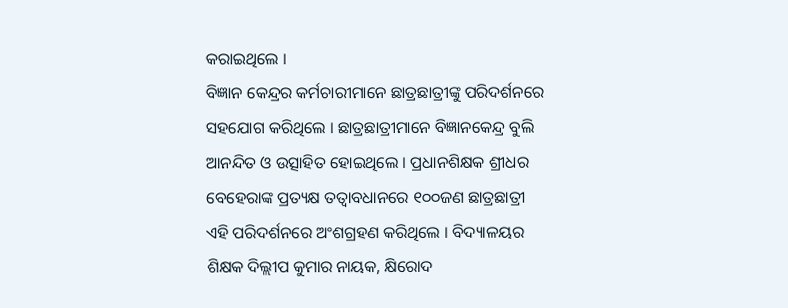କରାଇଥିଲେ ।
ବିଜ୍ଞାନ କେନ୍ଦ୍ରର କର୍ମଚାରୀମାନେ ଛାତ୍ରଛାତ୍ରୀଙ୍କୁ ପରିଦର୍ଶନରେ ସହଯୋଗ କରିଥିଲେ । ଛାତ୍ରଛାତ୍ରୀମାନେ ବିଜ୍ଞାନକେନ୍ଦ୍ର ବୁଲି ଆନନ୍ଦିତ ଓ ଉତ୍ସାହିତ ହୋଇଥିଲେ । ପ୍ରଧାନଶିକ୍ଷକ ଶ୍ରୀଧର ବେହେରାଙ୍କ ପ୍ରତ୍ୟକ୍ଷ ତତ୍ୱାବଧାନରେ ୧୦୦ଜଣ ଛାତ୍ରଛାତ୍ରୀ ଏହି ପରିଦର୍ଶନରେ ଅଂଶଗ୍ରହଣ କରିଥିଲେ । ବିଦ୍ୟାଳୟର ଶିକ୍ଷକ ଦିଲ୍ଲୀପ କୁମାର ନାୟକ, କ୍ଷିରୋଦ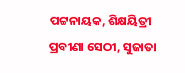ପଟ୍ଟନାୟକ, ଶିକ୍ଷୟିତ୍ରୀ ପ୍ରବୀଣା ସେଠୀ, ସୁଜାତା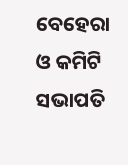ବେହେରା ଓ କମିଟି ସଭାପତି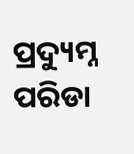ପ୍ରଦ୍ୟୁମ୍ନ ପରିଡା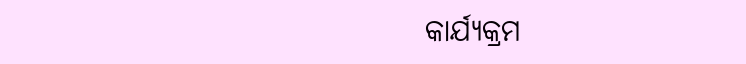କାର୍ଯ୍ୟକ୍ରମ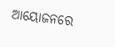ଆୟୋଜନରେ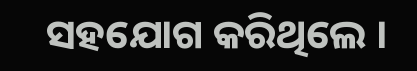ସହଯୋଗ କରିଥିଲେ ।